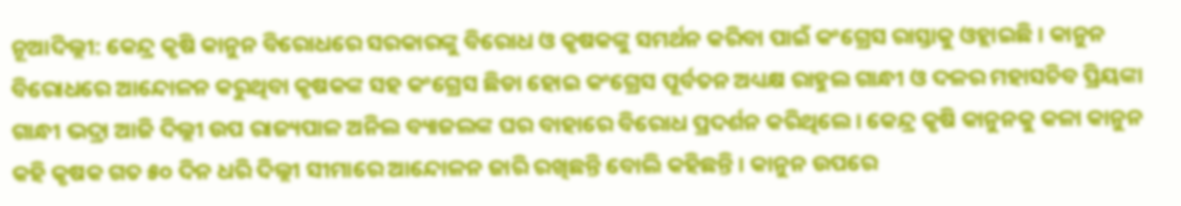ନୂଆଦିଲ୍ଲୀ: କେନ୍ଦ୍ର କୃଷି କାନୁନ ବିରୋଧରେ ସରକାରଙ୍କୁ ବିରୋଧ ଓ କୃଷକଙ୍କୁ ସମର୍ଥନ କରିବା ପାଇଁ କଂଗ୍ରେସ ରାସ୍ତାକୁ ଓହ୍ଲାଇଛି । କାନୁନ ବିରୋଧରେ ଆନ୍ଦୋଳନ କରୁଥିବା କୃଷକଙ୍କ ସହ କଂଗ୍ରେସ ଛିଡା ହୋଇ କଂଗ୍ରେସ ପୂର୍ବତନ ଅଧ୍ୟକ୍ଷ ରାହୁଲ ଗାନ୍ଧୀ ଓ ଦଳର ମହାସଚିବ ପ୍ରିୟଙ୍କା ଗାନ୍ଧୀ ଭଦ୍ରା ଆଜି ଦିଲ୍ଲୀ ଉପ ରାଜ୍ୟପାଳ ଅନିଲ ବ୍ୟାଜଲଙ୍କ ଘର ବାହାରେ ବିରୋଧ ପ୍ରଦର୍ଶନ କରିଥିଲେ । କେନ୍ଦ୍ର କୃଷି କାନୁନକୁ କଳା କାନୁନ କହି କୃଷକ ଗତ ୫୦ ଦିନ ଧରି ଦିଲ୍ଲୀ ସୀମାରେ ଆନ୍ଦୋଳନ ଜାରି ରଖିଛନ୍ତି ବୋଲି କହିଛନ୍ତି । କାନୁନ ଉପରେ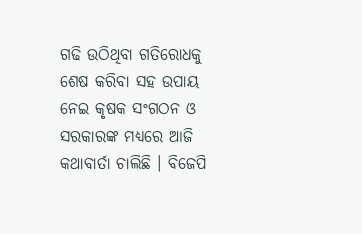ଗଢି ଉଠିଥିବା ଗତିରୋଧକୁ ଶେଷ କରିବା ସହ ଉପାୟ ନେଇ କୃଷକ ସଂଗଠନ ଓ ସରକାରଙ୍କ ମଧ୍ୟରେ ଆଜି କଥାବାର୍ତା ଚାଲିଛି । ବିଜେପି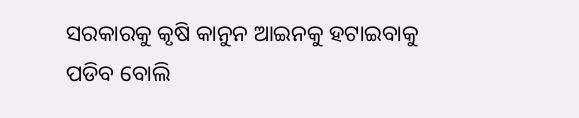ସରକାରକୁ କୃଷି କାନୁନ ଆଇନକୁ ହଟାଇବାକୁ ପଡିବ ବୋଲି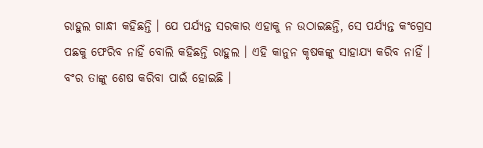ରାହୁଲ ଗାନ୍ଧୀ କହିଛନ୍ତି । ଯେ ପର୍ଯ୍ୟନ୍ତ ସରକାର ଏହାକୁ ନ ଉଠାଇଛନ୍ତି, ସେ ପର୍ଯ୍ୟନ୍ତ କଂଗ୍ରେସ ପଛକୁ ଫେରିବ ନାହିଁ ବୋଲି କହିଛନ୍ତି ରାହୁଲ । ଏହି କାନୁନ କୃଷକଙ୍କୁ ସାହାଯ୍ୟ କରିବ ନାହିଁ । ବଂର ତାଙ୍କୁ ଶେଷ କରିବା ପାଇଁ ହୋଇଛି ।